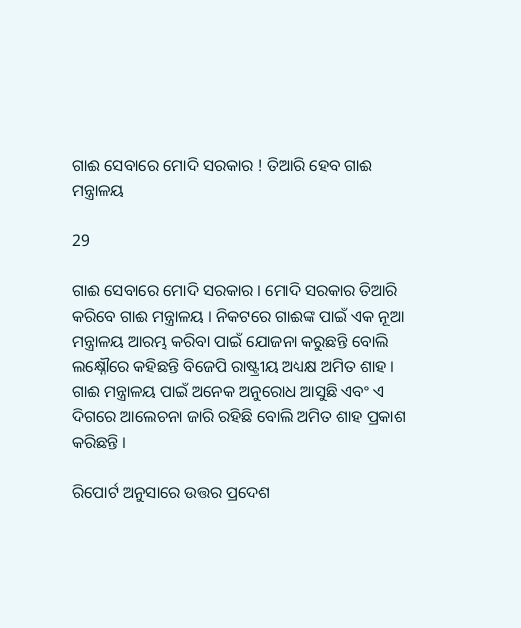ଗାଈ ସେବାରେ ମୋଦି ସରକାର ! ତିଆରି ହେବ ଗାଈ ମନ୍ତ୍ରାଳୟ

29

ଗାଈ ସେବାରେ ମୋଦି ସରକାର । ମୋଦି ସରକାର ତିଆରି କରିବେ ଗାଈ ମନ୍ତ୍ରାଳୟ । ନିକଟରେ ଗାଈଙ୍କ ପାଇଁ ଏକ ନୂଆ ମନ୍ତ୍ରାଳୟ ଆରମ୍ଭ କରିବା ପାଇଁ ଯୋଜନା କରୁଛନ୍ତି ବୋଲି ଲକ୍ଷ୍ନୌରେ କହିଛନ୍ତି ବିଜେପି ରାଷ୍ଟ୍ରୀୟ ଅଧ୍ୟକ୍ଷ ଅମିତ ଶାହ । ଗାଈ ମନ୍ତ୍ରାଳୟ ପାଇଁ ଅନେକ ଅନୁରୋଧ ଆସୁଛି ଏବଂ ଏ ଦିଗରେ ଆଲେଚନା ଜାରି ରହିଛି ବୋଲି ଅମିତ ଶାହ ପ୍ରକାଶ କରିଛନ୍ତି ।

ରିପୋର୍ଟ ଅନୁସାରେ ଉତ୍ତର ପ୍ରଦେଶ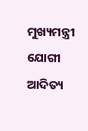ମୁଖ୍ୟମନ୍ତ୍ରୀ ଯୋଗୀ ଆଦିତ୍ୟ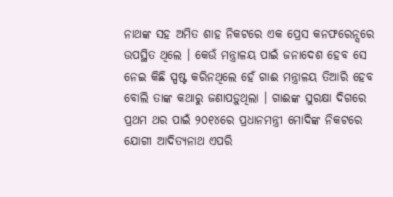ନାଥଙ୍କ ସହ ଅମିତ ଶାହ ନିକଟରେ ଏକ ପ୍ରେସ କନଫରେନ୍ସରେ ଉପସ୍ଥିତ ଥିଲେ । କେଉଁ ମନ୍ତ୍ରାଳୟ ପାଇଁ ଜନାଦେଶ ହେବ ସେ ନେଇ କିଛି ସ୍ପଷ୍ଟ କରିନଥିଲେ ହେଁ ଗାଈ ମନ୍ତ୍ରାଳୟ ତିଆରି ହେବ ବୋଲି ତାଙ୍କ କଥାରୁ ଜଣାପଡ଼ୁଥିଲା । ଗାଈଙ୍କ ସୁରକ୍ଷା ଦିଗରେ ପ୍ରଥମ ଥର ପାଇଁ ୨୦୧୪ରେ ପ୍ରଧାନମନ୍ତ୍ରୀ ମୋଦିଙ୍କ ନିକଟରେ ଯୋଗୀ ଆଦିତ୍ୟନାଥ ଏପରି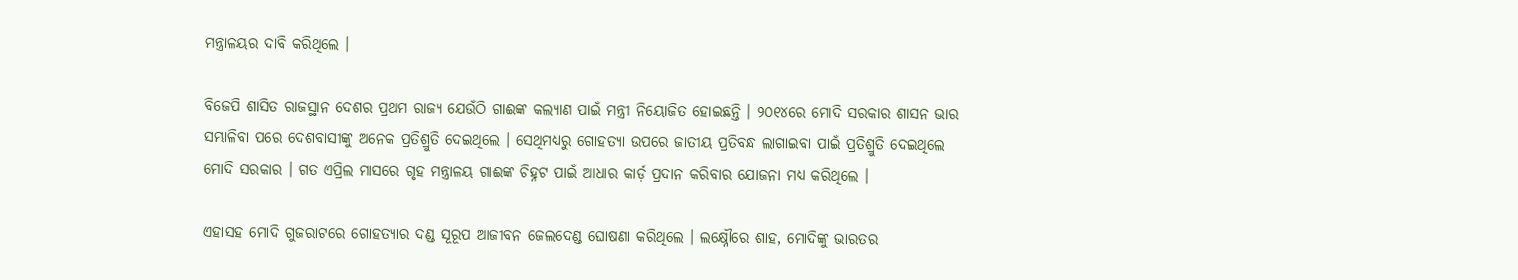ମନ୍ତ୍ରାଳୟର ଦାବି କରିଥିଲେ ।

ବିଜେପି ଶାସିତ ରାଜସ୍ଥାନ ଦେଶର ପ୍ରଥମ ରାଜ୍ୟ ଯେଉଁଠି ଗାଈଙ୍କ କଲ୍ୟାଣ ପାଇଁ ମନ୍ତ୍ରୀ ନିୟୋଜିତ ହୋଇଛନ୍ତି । ୨୦୧୪ରେ ମୋଦି ସରକାର ଶାସନ ଭାର ସମ୍ଭାଳିବା ପରେ ଦେଶବାସୀଙ୍କୁ ଅନେକ ପ୍ରତିଶ୍ରୁତି ଦେଇଥିଲେ । ସେଥିମଧ୍ୟରୁ ଗୋହତ୍ୟା ଉପରେ ଜାତୀୟ ପ୍ରତିବନ୍ଧ ଲାଗାଇବା ପାଇଁ ପ୍ରତିଶ୍ରୁତି ଦେଇଥିଲେ ମୋଦି ସରକାର । ଗତ ଏପ୍ରିଲ ମାସରେ ଗୃହ ମନ୍ତ୍ରାଳୟ ଗାଈଙ୍କ ଚିହ୍ନଟ ପାଇଁ ଆଧାର କାର୍ଡ଼ ପ୍ରଦାନ କରିବାର ଯୋଜନା ମଧ୍ୟ କରିଥିଲେ ।

ଏହାସହ ମୋଦି ଗୁଜରାଟରେ ଗୋହତ୍ୟାର ଦଣ୍ଡ ସୂରୂପ ଆଜୀବନ ଜେଲଦେଣ୍ଡ ଘୋଷଣା କରିଥିଲେ । ଲକ୍ଷ୍ନୌରେ ଶାହ, ମୋଦିଙ୍କୁ ଭାରତର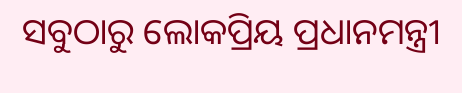ସବୁଠାରୁ ଲୋକପ୍ରିୟ ପ୍ରଧାନମନ୍ତ୍ରୀ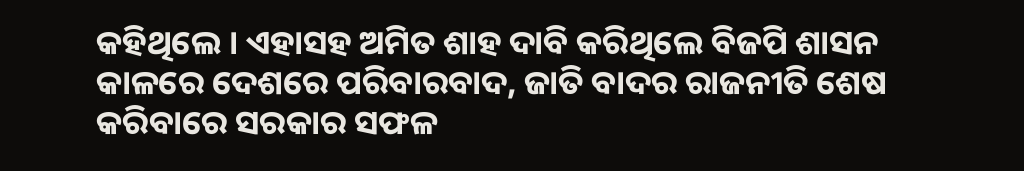କହିଥିଲେ । ଏହାସହ ଅମିତ ଶାହ ଦାବି କରିଥିଲେ ବିଜପି ଶାସନ କାଳରେ ଦେଶରେ ପରିବାରବାଦ, ଜାତି ବାଦର ରାଜନୀତି ଶେଷ କରିବାରେ ସରକାର ସଫଳ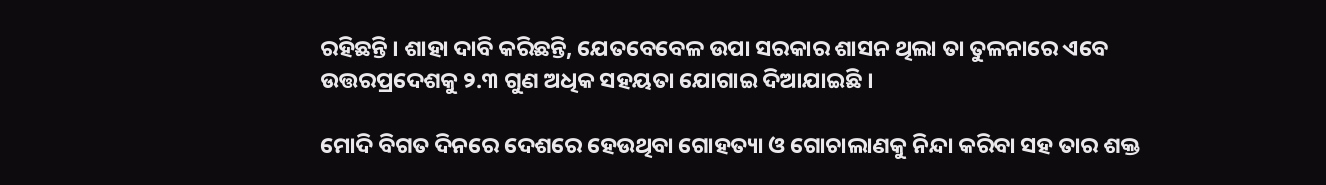ରହିଛନ୍ତି । ଶାହା ଦାବି କରିଛନ୍ତି, ଯେତବେବେଳ ଉପା ସରକାର ଶାସନ ଥିଲା ତା ତୁଳନାରେ ଏବେ ଉତ୍ତରପ୍ରଦେଶକୁ ୨.୩ ଗୁଣ ଅଧିକ ସହୟତା ଯୋଗାଇ ଦିଆଯାଇଛି ।

ମୋଦି ବିଗତ ଦିନରେ ଦେଶରେ ହେଉଥିବା ଗୋହତ୍ୟା ଓ ଗୋଚାଲାଣକୁ ନିନ୍ଦା କରିବା ସହ ତାର ଶକ୍ତ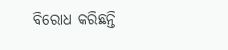ବିରୋଧ କରିଛନ୍ତି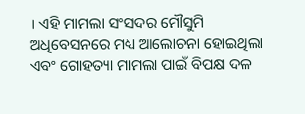। ଏହି ମାମଲା ସଂସଦର ମୌସୁମି ଅଧିବେସନରେ ମଧ୍ୟ ଆଲୋଚନା ହୋଇଥିଲା ଏବଂ ଗୋହତ୍ୟା ମାମଲା ପାଇଁ ବିପକ୍ଷ ଦଳ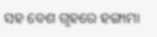ସହ ବେଶ ଗୃହରେ ହଙ୍ଗାମା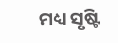ମଧ୍ୟ ସୃଷ୍ଟି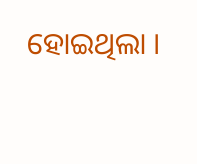ହୋଇଥିଲା ।